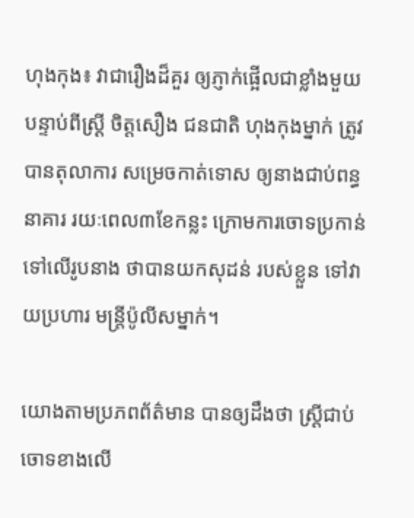ហុងកុង៖ វាជារឿងដ៏គួរ ឲ្យភ្ញាក់ផ្អើលជាខ្លាំងមួយ បន្ទាប់ពីស្រ្តី ចិត្តសឿង ជនជាតិ ហុងកុងម្នាក់ ត្រូវបានតុលាការ សម្រេចកាត់ទោស ឲ្យនាងជាប់ពន្ធនាគារ រយៈពេល៣ខែកន្លះ ក្រោមការចោទប្រកាន់ ទៅលើរូបនាង ថាបានយកសុដន់ របស់ខ្លួន ទៅវាយប្រហារ មន្ត្រីប៉ូលីសម្នាក់។

យោងតាមប្រភពព័ត៌មាន បានឲ្យដឹងថា ស្រ្តីជាប់ចោទខាងលើ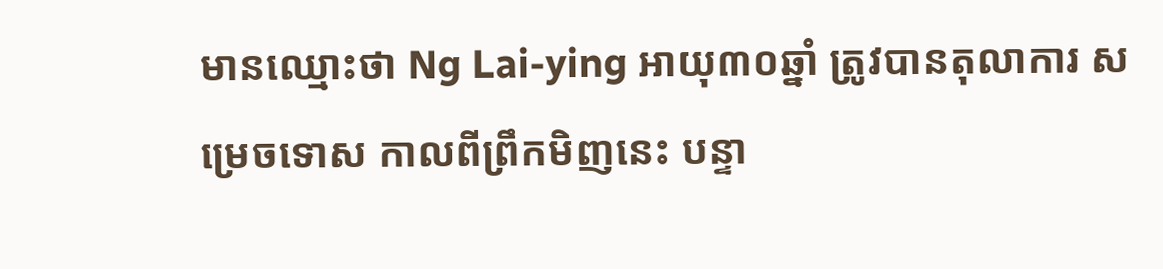មានឈ្មោះថា Ng Lai-ying អាយុ៣០ឆ្នាំ ត្រូវបានតុលាការ សម្រេចទោស កាលពីព្រឹកមិញនេះ បន្ទា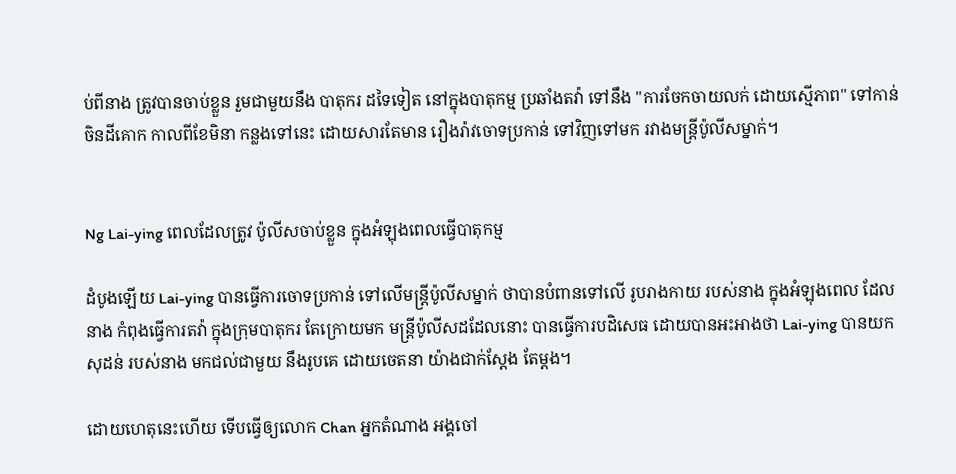ប់ពីនាង ត្រូវបានចាប់ខ្លួន រួមជាមួយនឹង បាតុករ ដទៃទៀត នៅក្នុងបាតុកម្ម ប្រឆាំងតវ៉ា ទៅនឹង "ការចែកចាយលក់ ដោយស្មើភាព" ទៅកាន់ចិនដីគោក កាលពីខែមិនា កន្លងទៅនេះ ដោយសារតែមាន រឿងរ៉ាវចោទប្រកាន់ ទៅវិញទៅមក រវាងមន្ត្រីប៉ូលីសម្នាក់។


Ng Lai-ying ពេលដែលត្រូវ ប៉ូលីសចាប់ខ្លួន ក្នុងអំឡុងពេលធ្វើបាតុកម្ម

ដំបូងឡើយ Lai-ying បានធ្វើការចោទប្រកាន់ ទៅលើមន្ត្រីប៉ូលីសម្នាក់ ថាបានបំពានទៅលើ រូបរាងកាយ របស់នាង ក្នុងអំឡុងពេល ដែលនាង កំពុងធ្វើការតវ៉ា ក្នុងក្រុមបាតុករ តែក្រោយមក មន្ត្រីប៉ូលីសដដែលនោះ បានធ្វើការបដិសេធ ដោយបានអះអាងថា Lai-ying បានយកសុដន់ របស់នាង មកជល់ជាមួយ នឹងរូបគេ ដោយចេតនា យ៉ាងជាក់ស្តែង តែម្តង។

ដោយហេតុនេះហើយ ទើបធ្វើឲ្យលោក Chan អ្នកតំណាង អង្គចៅ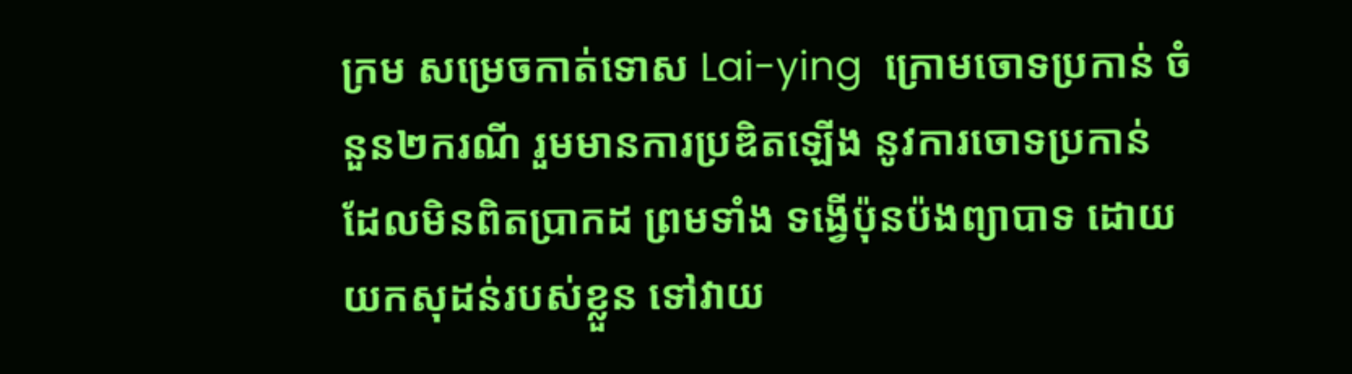ក្រម សម្រេចកាត់ទោស Lai-ying  ក្រោមចោទប្រកាន់ ចំនួន២ករណី រួមមានការប្រឌិតឡើង នូវការចោទប្រកាន់ ដែលមិនពិតប្រាកដ ព្រមទាំង ទង្វើប៉ុនប៉ងព្យាបាទ ដោយយកសុដន់របស់ខ្លួន ទៅវាយ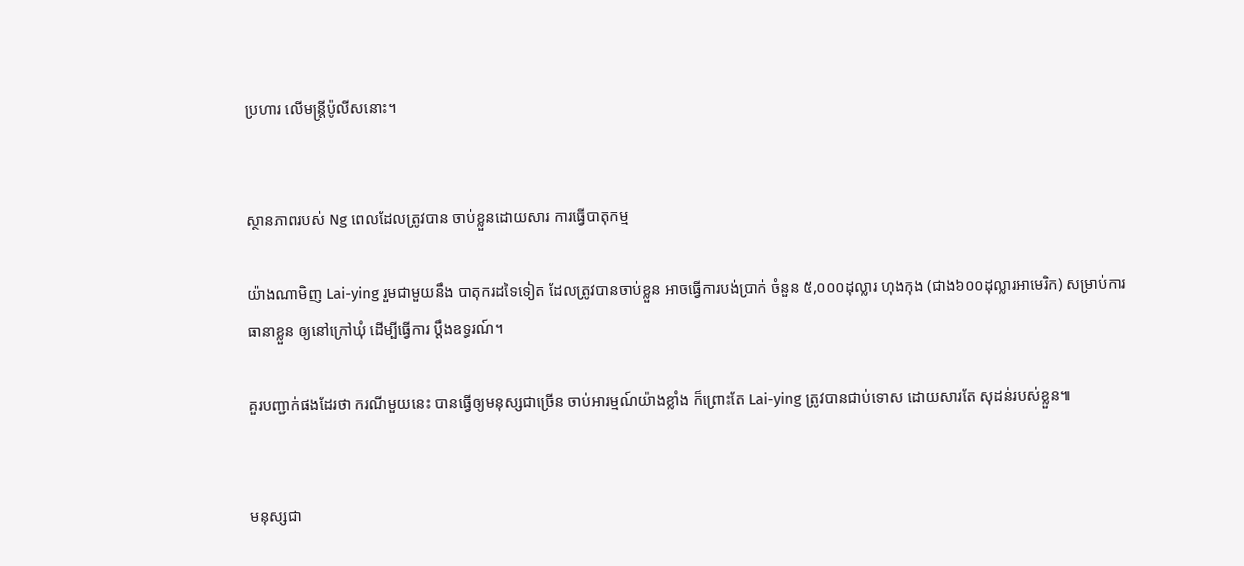ប្រហារ លើមន្ត្រីប៉ូលីសនោះ។


ស្ថានភាពរបស់ Ng ពេលដែលត្រូវបាន ចាប់ខ្លួនដោយសារ ការធ្វើបាតុកម្ម

យ៉ាងណាមិញ Lai-ying រួមជាមួយនឹង បាតុករដទៃទៀត ដែលត្រូវបានចាប់ខ្លួន អាចធ្វើការបង់ប្រាក់ ចំនួន ៥,០០០ដុល្លារ ហុងកុង (ជាង៦០០ដុល្លារអាមេរិក) សម្រាប់ការធានាខ្លួន ឲ្យនៅក្រៅឃុំ ដើម្បីធ្វើការ ប្តឹងឧទ្ធរណ៍។

គួរបញ្ជាក់ផងដែរថា ករណីមួយនេះ បានធ្វើឲ្យមនុស្សជាច្រើន ចាប់អារម្មណ៍យ៉ាងខ្លាំង ក៏ព្រោះតែ Lai-ying ត្រូវបានជាប់ទោស ដោយសារតែ សុដន់របស់ខ្លួន៕


មនុស្សជា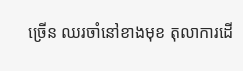ច្រើន ឈរចាំនៅខាងមុខ តុលាការដើ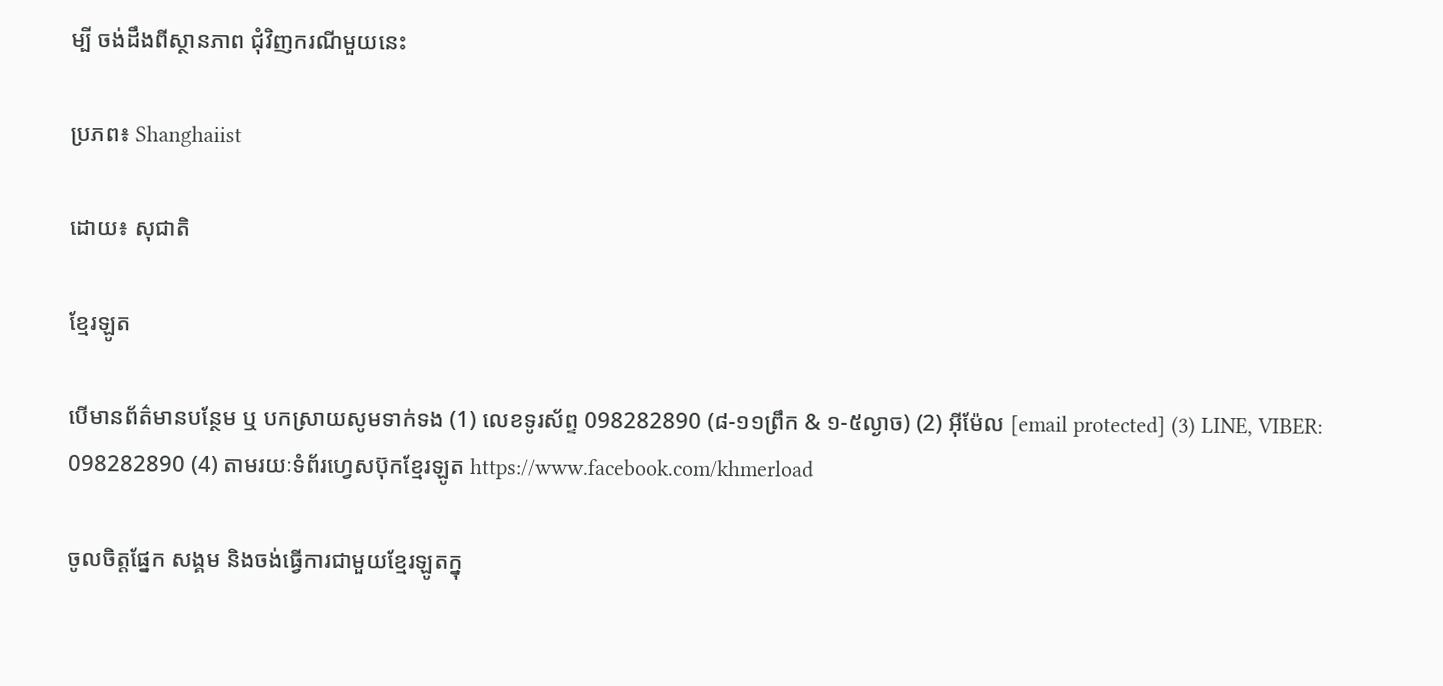ម្បី ចង់ដឹងពីស្ថានភាព ជុំវិញករណីមួយនេះ

ប្រភព៖ Shanghaiist

ដោយ៖ សុជាតិ

ខ្មែរឡូត

បើមានព័ត៌មានបន្ថែម ឬ បកស្រាយសូមទាក់ទង (1) លេខទូរស័ព្ទ 098282890 (៨-១១ព្រឹក & ១-៥ល្ងាច) (2) អ៊ីម៉ែល [email protected] (3) LINE, VIBER: 098282890 (4) តាមរយៈទំព័រហ្វេសប៊ុកខ្មែរឡូត https://www.facebook.com/khmerload

ចូលចិត្តផ្នែក សង្គម និងចង់ធ្វើការជាមួយខ្មែរឡូតក្នុ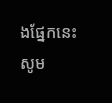ងផ្នែកនេះ សូម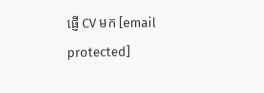ផ្ញើ CV មក [email protected]